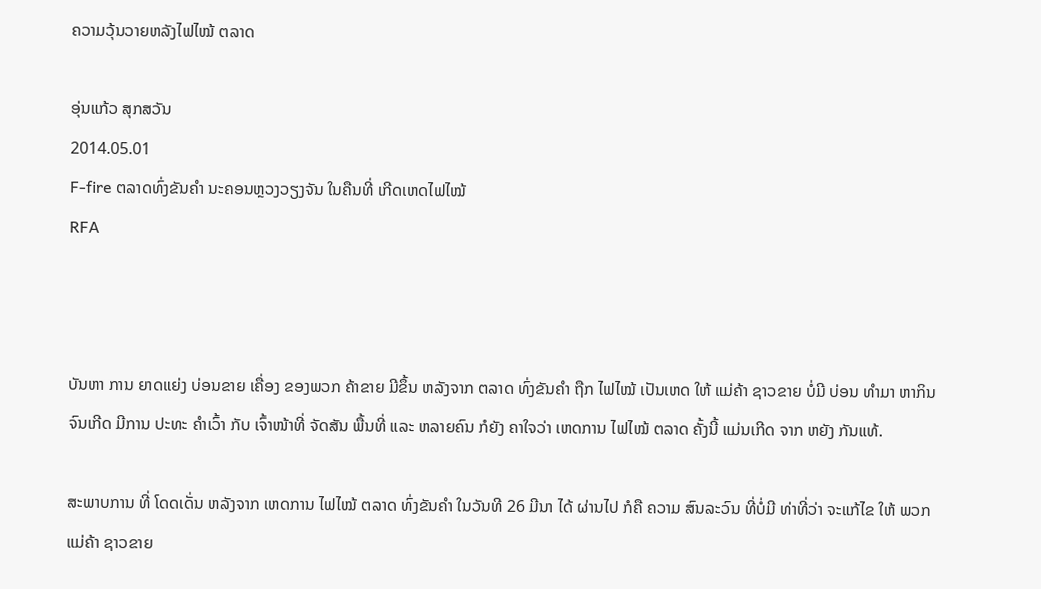ຄວາມວຸ້ນວາຍຫລັງໄຟໄໝ້ ຕລາດ

ອຸ່ນແກ້ວ ສຸກສວັນ
2014.05.01
F-fire ຕລາດທົ່ງຂັນຄຳ ນະຄອນຫຼວງວຽງຈັນ ໃນຄືນທີ່ ເກີດເຫດໄຟໄໝ້
RFA



ບັນຫາ ການ ຍາດແຍ່ງ ບ່ອນຂາຍ ເຄື່ອງ ຂອງພວກ ຄ້າຂາຍ ມີຂຶ້ນ ຫລັງຈາກ ຕລາດ ທົ່ງຂັນຄໍາ ຖືກ ໄຟໄໝ້ ເປັນເຫດ ໃຫ້ ແມ່ຄ້າ ຊາວຂາຍ ບໍ່ມີ ບ່ອນ ທໍາມາ ຫາກິນ ຈົນເກີດ ມີການ ປະທະ ຄຳເວົ້າ ກັບ ເຈົ້າໜ້າທີ່ ຈັດສັນ ພື້ນທີ່ ແລະ ຫລາຍຄົນ ກໍຍັງ ຄາໃຈວ່າ ເຫດການ ໄຟໄໝ້ ຕລາດ ຄັ້ງນີ້ ແມ່ນເກີດ ຈາກ ຫຍັງ ກັນແທ້.

ສະພາບການ ທີ່ ໂດດເດັ່ນ ຫລັງຈາກ ເຫດການ ໄຟໄໝ້ ຕລາດ ທົ່ງຂັນຄຳ ໃນວັນທີ 26 ມີນາ ໄດ້ ຜ່ານໄປ ກໍຄື ຄວາມ ສົນລະວົນ ທີ່ບໍ່ມີ ທ່າທີ່ວ່າ ຈະແກ້ໄຂ ໃຫ້ ພວກແມ່ຄ້າ ຊາວຂາຍ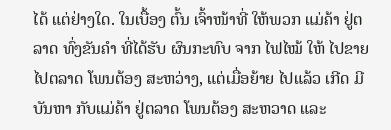ໄດ້ ແຕ່ຢ່າງໃດ. ໃນເບື້ອງ ຕົ້ນ ເຈົ້າໜ້າທີ່ ໃຫ້ພວກ ແມ່ຄ້າ ຢູ່ຕລາດ ທົ່ງຂັນຄຳ ທີ່ໄດ້ຮັບ ຜົນກະທົບ ຈາກ ໄຟໄໝ້ ໃຫ້ ໄປຂາຍ ໄປຕລາດ ໂພນຕ້ອງ ສະຫວ່າງ, ແຕ່ເມື່ອຍ້າຍ ໄປແລ້ວ ເກີດ ມີບັນຫາ ກັບແມ່ຄ້າ ຢູ່ຕລາດ ໂພນຕ້ອງ ສະຫວາດ ແລະ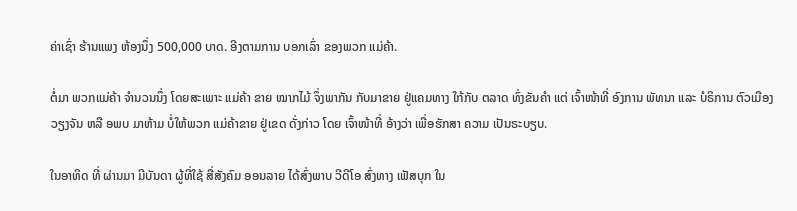ຄ່າເຊົ່າ ຮ້ານແພງ ຫ້ອງນຶ່ງ 500,000 ບາດ. ອີງຕາມການ ບອກເລົ່າ ຂອງພວກ ແມ່ຄ້າ.

ຕໍ່ມາ ພວກແມ່ຄ້າ ຈຳນວນນຶ່ງ ໂດຍສະເພາະ ແມ່ຄ້າ ຂາຍ ໝາກໄມ້ ຈຶ່ງພາກັນ ກັບມາຂາຍ ຢູ່ແຄມທາງ ໃກ້ກັບ ຕລາດ ທົ່ງຂັນຄຳ ແຕ່ ເຈົ້າໜ້າທີ່ ອົງການ ພັທນາ ແລະ ບໍຣິການ ຕົວເມືອງ ວຽງຈັນ ຫລື ອພບ ມາຫ້າມ ບໍ່ໃຫ້ພວກ ແມ່ຄ້າຂາຍ ຢູ່ເຂດ ດັ່ງກ່າວ ໂດຍ ເຈົ້າໜ້າທີ່ ອ້າງວ່າ ເພື່ອຮັກສາ ຄວາມ ເປັນຣະບຽບ.

ໃນອາທິດ ທີ່ ຜ່ານມາ ມີບັນດາ ຜູ້ທີ່ໃຊ້ ສື່ສັງຄົມ ອອນລາຍ ໄດ້ສົ່ງພາບ ວີດີໂອ ສົ່ງທາງ ເຟັສບຸກ ໃນ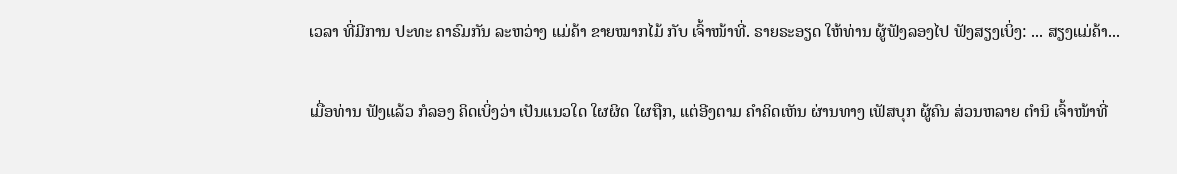ເວລາ ທີ່ມີການ ປະທະ ຄາຣົມກັນ ລະຫວ່າງ ແມ່ຄ້າ ຂາຍໝາກໄມ້ ກັບ ເຈົ້າໜ້າທີ່. ຣາຍຣະອຽດ ໃຫ້ທ່ານ ຜູ້ຟັງລອງໄປ ຟັງສຽງເບິ່ງ: ... ສຽງແມ່ຄ້າ...

ເມື່ອທ່ານ ຟັງແລ້ວ ກໍລອງ ຄິດເບິ່ງວ່າ ເປັນແນວໃດ ໃຜຜິດ ໃຜຖືກ, ແຕ່ອີງຕາມ ຄຳຄິດເຫັນ ຜ່ານທາງ ເຟັສບຸກ ຜູ້ຄົນ ສ່ວນຫລາຍ ຕຳນິ ເຈົ້າໜ້າທີ່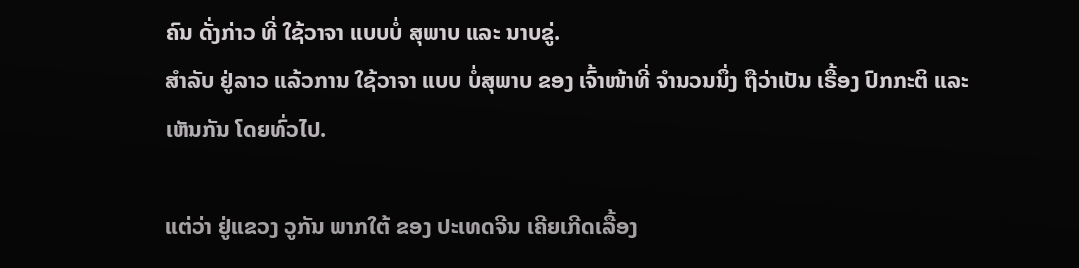ຄົນ ດັ່ງກ່າວ ທີ່ ໃຊ້ວາຈາ ແບບບໍ່ ສຸພາບ ແລະ ນາບຂູ່.
ສຳລັບ ຢູ່ລາວ ແລ້ວການ ໃຊ້ວາຈາ ແບບ ບໍ່ສຸພາບ ຂອງ ເຈົ້າໜ້າທີ່ ຈຳນວນນຶ່ງ ຖືວ່າເປັນ ເຣື້ອງ ປົກກະຕິ ແລະ ເຫັນກັນ ໂດຍທົ່ວໄປ.

ແຕ່ວ່າ ຢູ່ແຂວງ ວູກັນ ພາກໃຕ້ ຂອງ ປະເທດຈີນ ເຄີຍເກີດເລື້ອງ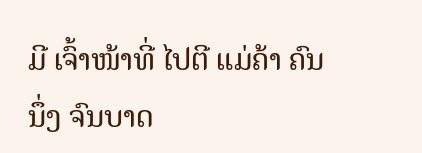ມີ ເຈົ້າໜ້າທີ່ ໄປຕີ ແມ່ຄ້າ ຄົນນຶ່ງ ຈົນບາດ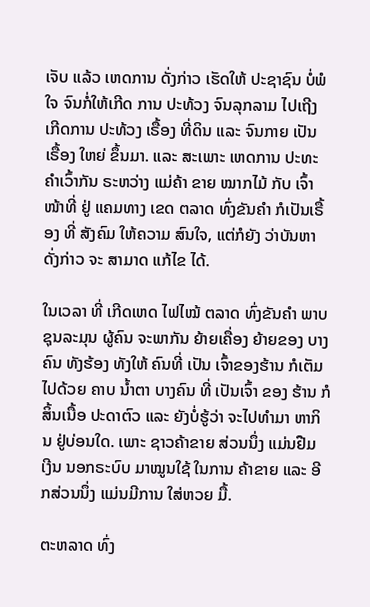ເຈັບ ແລ້ວ ເຫດການ ດັ່ງກ່າວ ເຮັດໃຫ້ ປະຊາຊົນ ບໍ່ພໍໃຈ ຈົນກໍ່ໃຫ້ເກີດ ການ ປະທ້ວງ ຈົນລຸກລາມ ໄປເຖີງ ເກີດການ ປະທ້ວງ ເຣື້ອງ ທີ່ດິນ ແລະ ຈົນກາຍ ເປັນ ເຣື້ອງ ໃຫຍ່ ຂຶ້ນມາ. ແລະ ສະເພາະ ເຫດການ ປະທະ ຄຳເວົ້າກັນ ຣະຫວ່າງ ແມ່ຄ້າ ຂາຍ ໝາກໄມ້ ກັບ ເຈົ້າໜ້າທີ່ ຢູ່ ແຄມທາງ ເຂດ ຕລາດ ທົ່ງຂັນຄຳ ກໍເປັນເຣື້ອງ ທີ່ ສັງຄົມ ໃຫ້ຄວາມ ສົນໃຈ, ແຕ່ກໍຍັງ ວ່າບັນຫາ ດັ່ງກ່າວ ຈະ ສາມາດ ແກ້ໄຂ ໄດ້.

ໃນເວລາ ທີ່ ເກີດເຫດ ໄຟໄໝ້ ຕລາດ ທົ່ງຂັນຄຳ ພາບ ຊຸນລະມຸນ ຜູ້ຄົນ ຈະພາກັນ ຍ້າຍເຄື່ອງ ຍ້າຍຂອງ ບາງຄົນ ທັງຮ້ອງ ທັງໃຫ້ ຄົນທີ່ ເປັນ ເຈົ້າຂອງຮ້ານ ກໍເຕັມ ໄປດ້ວຍ ຄາບ ນ້ຳຕາ ບາງຄົນ ທີ່ ເປັນເຈົ້າ ຂອງ ຮ້ານ ກໍສິ້ນເນື້ອ ປະດາຕົວ ແລະ ຍັງບໍ່ຮູ້ວ່າ ຈະໄປທຳມາ ຫາກິນ ຢູ່ບ່ອນໃດ. ເພາະ ຊາວຄ້າຂາຍ ສ່ວນນຶ່ງ ແມ່ນຢືມ ເງີນ ນອກຣະບົບ ມາໝູນໃຊ້ ໃນການ ຄ້າຂາຍ ແລະ ອີກສ່ວນນຶ່ງ ແມ່ນມີການ ໃສ່ຫວຍ ມື້.

ຕະຫລາດ ທົ່ງ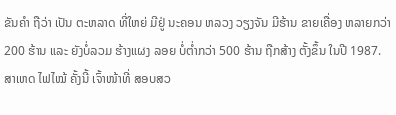ຂັນຄຳ ຖືວ່າ ເປັນ ຕະຫລາດ ທີ່ໃຫຍ່ ມີຢູ່ ນະຄອນ ຫລວງ ວຽງຈັນ ມີຮ້ານ ຂາຍເຄື່ອງ ຫລາຍກວ່າ 200 ຮ້ານ ແລະ ຍັງບໍ່ລວມ ຮ້າງແຜງ ລອຍ ບໍ່ຕ່ຳກວ່າ 500 ຮ້ານ ຖືກສ້າງ ຕັ້ງຂຶ້ນ ໃນປີ 1987.
ສາເຫດ ໄຟໄໝ້ ຄັ້ງນີ້ ເຈົ້າໜ້າທີ່ ສອບສວ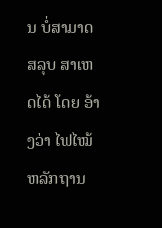ນ ບໍ່ສາມາດ ສລຸບ ສາເຫດໄດ້ ໂດຍ ອ້າງວ່າ ໄຟໄໝ້ ຫລັກຖານ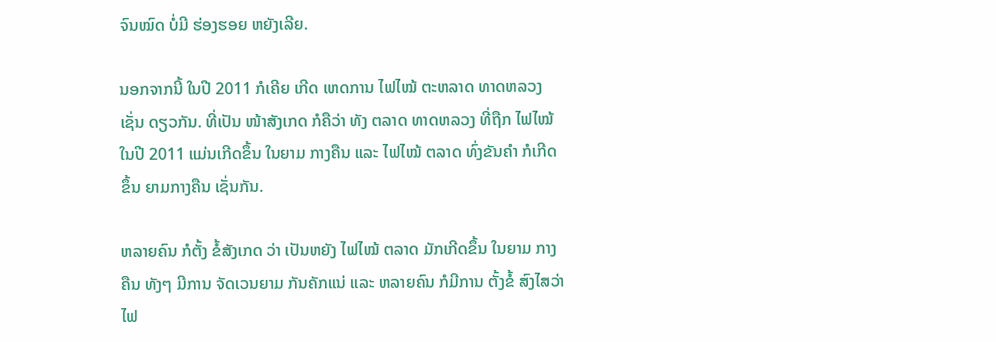ຈົນໝົດ ບໍ່ມີ ຮ່ອງຮອຍ ຫຍັງເລີຍ.

ນອກຈາກນີ້ ໃນປີ 2011 ກໍເຄີຍ ເກີດ ເຫດການ ໄຟໄໝ້ ຕະຫລາດ ທາດຫລວງ ເຊັ່ນ ດຽວກັນ. ທີ່ເປັນ ໜ້າສັງເກດ ກໍຄືວ່າ ທັງ ຕລາດ ທາດຫລວງ ທີ່ຖືກ ໄຟໄໝ້ ໃນປີ 2011 ແມ່ນເກີດຂຶ້ນ ໃນຍາມ ກາງຄືນ ແລະ ໄຟໄໝ້ ຕລາດ ທົ່ງຂັນຄຳ ກໍເກີດຂຶ້ນ ຍາມກາງຄືນ ເຊັ່ນກັນ.

ຫລາຍຄົນ ກໍຕັ້ງ ຂໍ້ສັງເກດ ວ່າ ເປັນຫຍັງ ໄຟໄໝ້ ຕລາດ ມັກເກີດຂຶ້ນ ໃນຍາມ ກາງຄືນ ທັງໆ ມີການ ຈັດເວນຍາມ ກັນຄັກແນ່ ແລະ ຫລາຍຄົນ ກໍມີການ ຕັ້ງຂໍ້ ສົງໄສວ່າ ໄຟ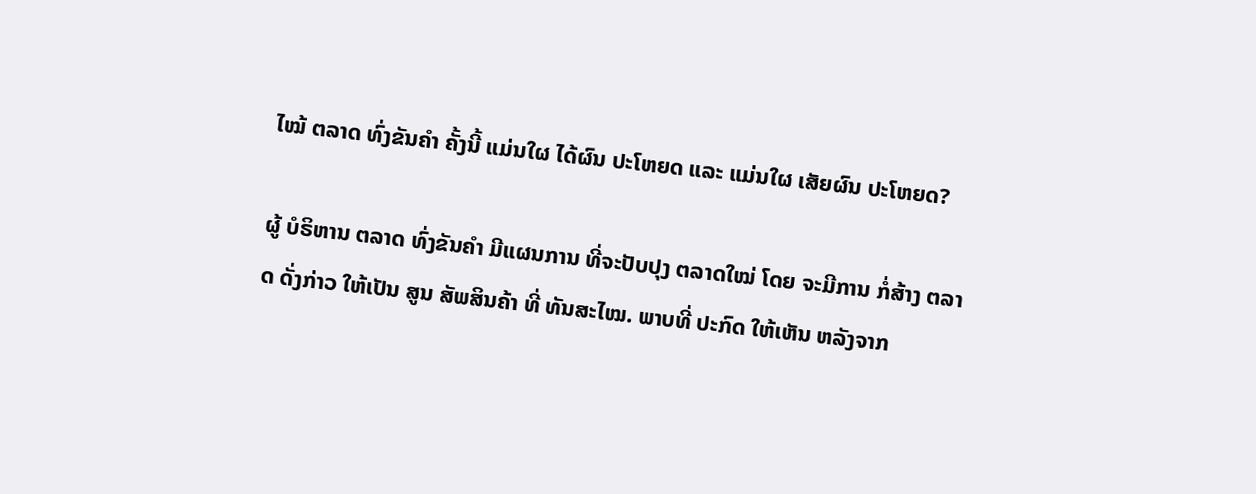ໄໝ້ ຕລາດ ທົ່ງຂັນຄຳ ຄັ້ງນີ້ ແມ່ນໃຜ ໄດ້ຜົນ ປະໂຫຍດ ແລະ ແມ່ນໃຜ ເສັຍຜົນ ປະໂຫຍດ?

ຜູ້ ບໍຣິຫານ ຕລາດ ທົ່ງຂັນຄຳ ມີແຜນການ ທີ່ຈະປັບປຸງ ຕລາດໃໝ່ ໂດຍ ຈະມີການ ກໍ່ສ້າງ ຕລາດ ດັ່ງກ່າວ ໃຫ້ເປັນ ສູນ ສັພສິນຄ້າ ທີ່ ທັນສະໄໝ. ພາບທີ່ ປະກົດ ໃຫ້ເຫັນ ຫລັງຈາກ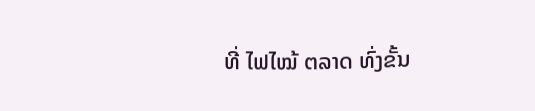ທີ່ ໄຟໄໝ້ ຕລາດ ທົ່ງຂັ້ນ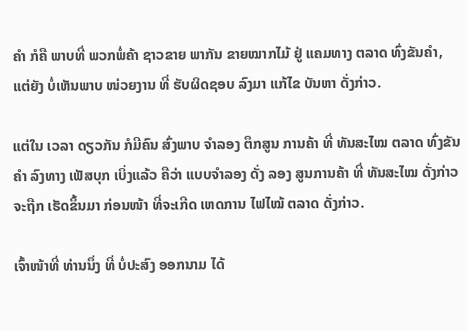ຄຳ ກໍຄື ພາບທີ່ ພວກພໍ່ຄ້າ ຊາວຂາຍ ພາກັນ ຂາຍໝາກໄມ້ ຢູ່ ແຄມທາງ ຕລາດ ທົ່ງຂັນຄຳ, ແຕ່ຍັງ ບໍ່ເຫັນພາບ ໜ່ວຍງານ ທີ່ ຮັບຜິດຊອບ ລົງມາ ແກ້ໄຂ ບັນຫາ ດັ່ງກ່າວ.

ແຕ່ໃນ ເວລາ ດຽວກັນ ກໍມີຄົນ ສົ່ງພາບ ຈຳລອງ ຕຶກສູນ ການຄ້າ ທີ່ ທັນສະໄໝ ຕລາດ ທົ່ງຂັນຄຳ ລົງທາງ ເຟັສບຸກ ເບິ່ງແລ້ວ ຄືວ່າ ແບບຈຳລອງ ດັ່ງ ລອງ ສູນການຄ້າ ທີ່ ທັນສະໄໝ ດັ່ງກ່າວ ຈະຖືກ ເຮັດຂຶ້ນມາ ກ່ອນໜ້າ ທີ່ຈະເກີດ ເຫດການ ໄຟໄໝ້ ຕລາດ ດັ່ງກ່າວ.

ເຈົ້າໜ້າທີ່ ທ່ານນຶ່ງ ທີ່ ບໍ່ປະສົງ ອອກນາມ ໄດ້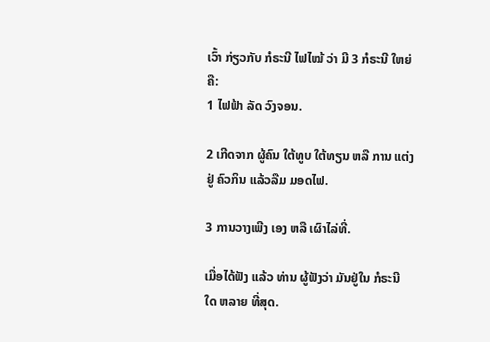ເວົ້າ ກ່ຽວກັບ ກໍຣະນີ ໄຟໄໝ້ ວ່າ ມີ 3 ກໍຣະນີ ໃຫຍ່ຄື:
1 ໄຟຟ້າ ລັດ ວົງຈອນ.

2 ເກີດຈາກ ຜູ້ຄົນ ໃຕ້ທູບ ໃຕ້ທຽນ ຫລື ການ ແຕ່ງຢູ່ ຄົວກິນ ແລ້ວລືມ ມອດໄຟ.

3 ການວາງເພີງ ເອງ ຫລື ເຜົາໄລ່ທີ່.

ເມື່ອໄດ້ຟັງ ແລ້ວ ທ່ານ ຜູ້ຟັງວ່າ ມັນຢູ່ໃນ ກໍຣະນີ ໃດ ຫລາຍ ທີ່ສຸດ.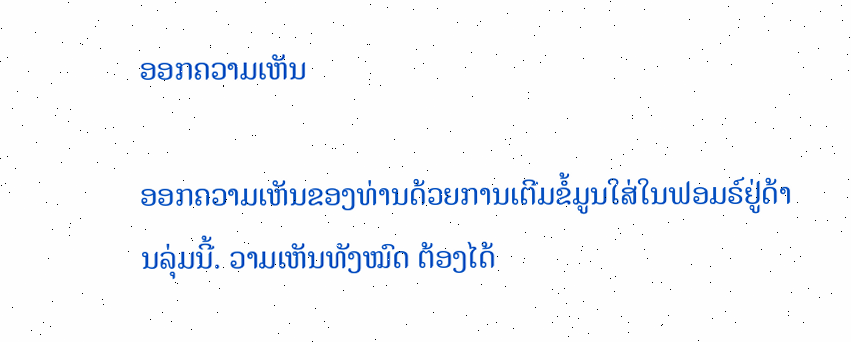ອອກຄວາມເຫັນ

ອອກຄວາມເຫັນຂອງທ່ານດ້ວຍການເຕີມຂໍ້ມູນໃສ່ໃນຟອມຣ໌ຢູ່ດ້ານລຸ່ມນີ້. ວາມເຫັນທັງໝົດ ຕ້ອງໄດ້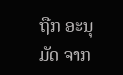ຖືກ ອະນຸມັດ ຈາກ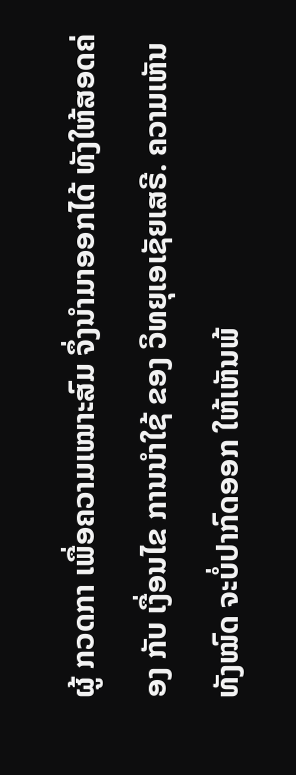ຜູ້ ກວດກາ ເພື່ອຄວາມເໝາະສົມ ຈຶ່ງນໍາມາອອກໄດ້ ທັງໃຫ້ສອດຄ່ອງ ກັບ ເງື່ອນໄຂ ການນຳໃຊ້ ຂອງ ວິທຍຸເອເຊັຍເສຣີ. ຄວາມເຫັນທັງໝົດ ຈະບໍ່ປາກົດອອກ ໃຫ້ເຫັນພ້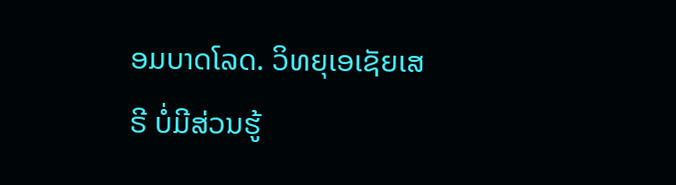ອມບາດໂລດ. ວິທຍຸເອເຊັຍເສຣີ ບໍ່ມີສ່ວນຮູ້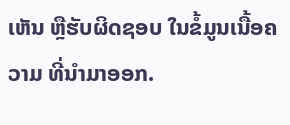ເຫັນ ຫຼືຮັບຜິດຊອບ ໃນຂໍ້ມູນເນື້ອຄວາມ ທີ່ນໍາມາອອກ.